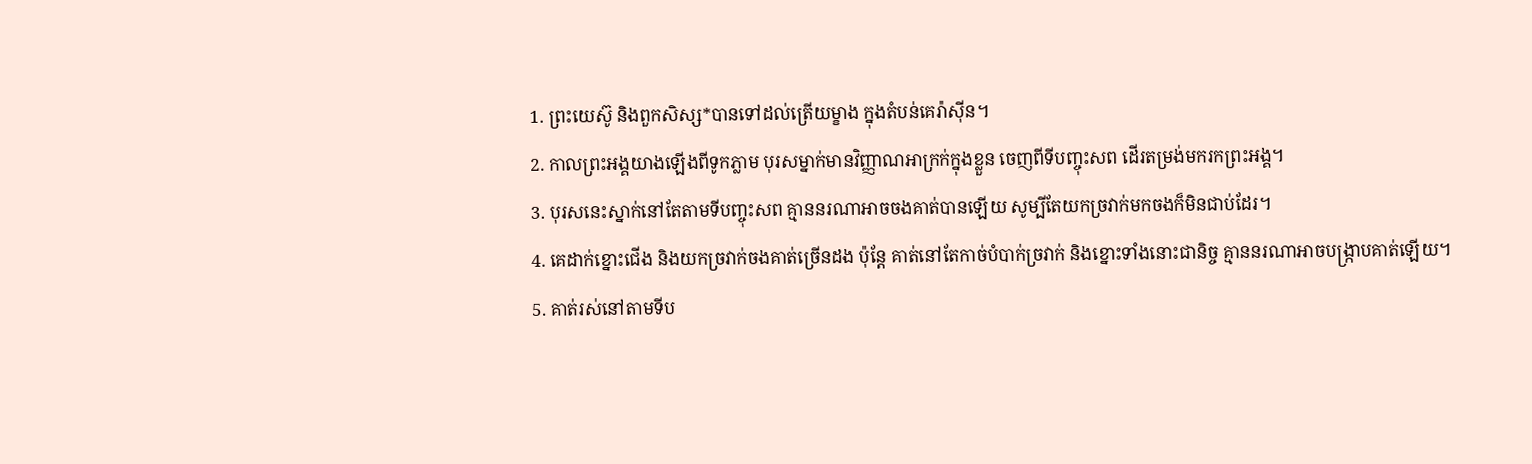1. ព្រះយេស៊ូ និងពួកសិស្ស*បានទៅដល់ត្រើយម្ខាង ក្នុងតំបន់គេរ៉ាស៊ីន។
2. កាលព្រះអង្គយាងឡើងពីទូកភ្លាម បុរសម្នាក់មានវិញ្ញាណអាក្រក់ក្នុងខ្លួន ចេញពីទីបញ្ចុះសព ដើរតម្រង់មករកព្រះអង្គ។
3. បុរសនេះស្នាក់នៅតែតាមទីបញ្ចុះសព គ្មាននរណាអាចចងគាត់បានឡើយ សូម្បីតែយកច្រវាក់មកចងក៏មិនជាប់ដែរ។
4. គេដាក់ខ្នោះជើង និងយកច្រវាក់ចងគាត់ច្រើនដង ប៉ុន្តែ គាត់នៅតែកាច់បំបាក់ច្រវាក់ និងខ្នោះទាំងនោះជានិច្ច គ្មាននរណាអាចបង្ក្រាបគាត់ឡើយ។
5. គាត់រស់នៅតាមទីប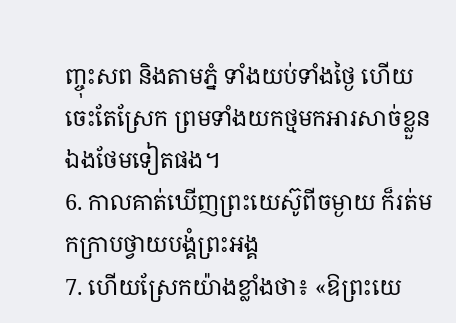ញ្ចុះសព និងតាមភ្នំ ទាំងយប់ទាំងថ្ងៃ ហើយចេះតែស្រែក ព្រមទាំងយកថ្មមកអារសាច់ខ្លួនឯងថែមទៀតផង។
6. កាលគាត់ឃើញព្រះយេស៊ូពីចម្ងាយ ក៏រត់មកក្រាបថ្វាយបង្គំព្រះអង្គ
7. ហើយស្រែកយ៉ាងខ្លាំងថា៖ «ឱព្រះយេ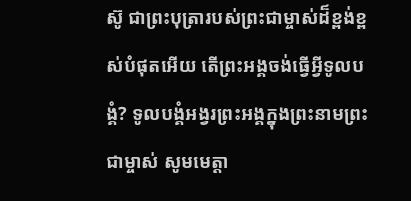ស៊ូ ជាព្រះបុត្រារបស់ព្រះជាម្ចាស់ដ៏ខ្ពង់ខ្ពស់បំផុតអើយ តើព្រះអង្គចង់ធ្វើអ្វីទូលបង្គំ? ទូលបង្គំអង្វរព្រះអង្គក្នុងព្រះនាមព្រះជាម្ចាស់ សូមមេត្តា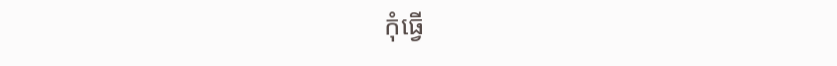កុំធ្វើ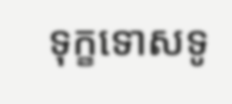ទុក្ខទោសទូ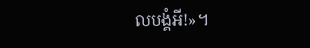លបង្គំអី!»។